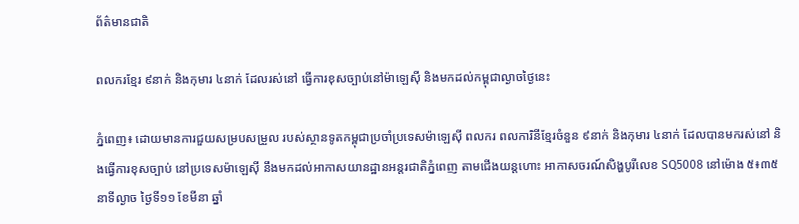ព័ត៌មានជាតិ

ពលករខ្មែរ ៩នាក់ និងកុមារ ៤នាក់ ដែលរស់នៅ ធ្វើការខុសច្បាប់នៅម៉ាឡេស៊ី និងមកដល់កម្ពុជាល្ងាចថ្ងៃនេះ

ភ្នំពេញ៖ ដោយមានការជួយសម្របសម្រួល របស់ស្ថានទូតកម្ពុជាប្រចាំប្រទេសម៉ាឡេស៊ី ពលករ ពលការិនីខ្មែរចំនួន ៩នាក់ និងកុមារ ៤នាក់ ដែលបានមករស់នៅ និងធ្វើការខុសច្បាប់ នៅប្រទេសម៉ាឡេស៊ី នឹងមកដល់អាកាសយានដ្ឋានអន្តរជាតិភ្នំពេញ តាមជើងយន្តហោះ អាកាសចរណ៍សិង្ហបូរីលេខ SQ5008 នៅម៉ោង ៥៖៣៥នាទីល្ងាច ថ្ងៃទី១១ ខែមីនា ឆ្នាំ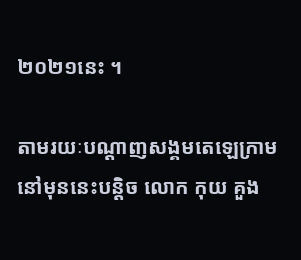២០២១នេះ ។

តាមរយៈបណ្ដាញសង្គមតេឡេក្រាម នៅមុននេះបន្តិច លោក កុយ គួង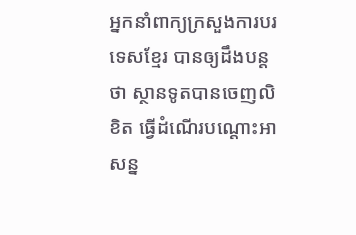អ្នកនាំពាក្យក្រសួងការបរទេសខ្មែរ បានឲ្យដឹងបន្តថា ស្ថានទូតបានចេញលិខិត ធ្វើដំណើរបណ្តោះអាសន្ន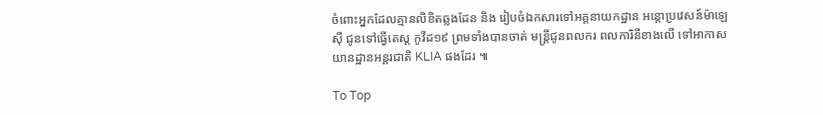ចំពោះអ្នកដែលគ្មានលិខិតឆ្លងដែន និង រៀបចំឯកសារទៅអគ្គនាយកដ្ឋាន អន្តោប្រវេសន៍ម៉ាឡេស៊ី ជូនទៅធ្វើតេស្ត កូវីដ១៩ ព្រមទាំងបានចាត់ មន្រ្តីជូនពលករ ពលការិនីខាងលើ ទៅអាកាសយានដ្ឋានអន្តរជាតិ KLIA ផងដែរ ៕

To Top